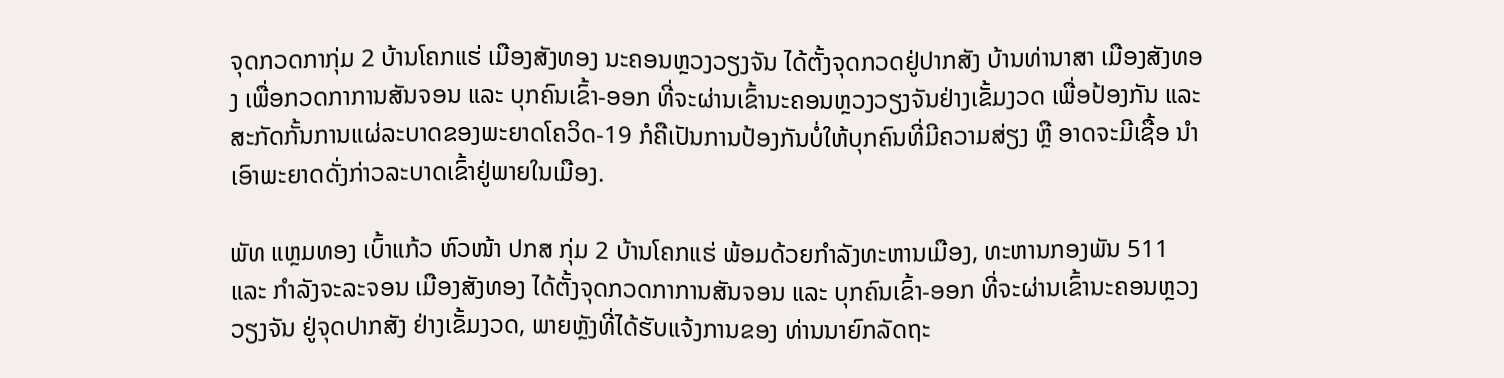ຈຸດກວດກາກຸ່ມ 2 ບ້ານໂຄກແຮ່ ເມືອງສັງທອງ ນະຄອນຫຼວງວຽງຈັນ ໄດ້ຕັ້ງຈຸດກວດຢູ່ປາກສັງ ບ້ານທ່ານາສາ ເມືອງສັງທອງ ເພື່ອກວດກາການສັນຈອນ ແລະ ບຸກຄົນເຂົ້າ-ອອກ ທີ່ຈະຜ່ານເຂົ້ານະຄອນຫຼວງວຽງຈັນຢ່າງເຂັ້ມງວດ ເພື່ອປ້ອງກັນ ແລະ ສະກັດກັ້ນການແຜ່ລະບາດຂອງພະຍາດໂຄວິດ-19 ກໍຄືເປັນການປ້ອງກັນບໍ່ໃຫ້ບຸກຄົນທີ່ມີຄວາມສ່ຽງ ຫຼື ອາດຈະມີເຊື້ອ ນຳເອົາພະຍາດດັ່ງກ່າວລະບາດເຂົ້າຢູ່ພາຍໃນເມືອງ.

ພັທ ແຫຼມທອງ ເບົ້າແກ້ວ ຫົວໜ້າ ປກສ ກຸ່ມ 2 ບ້ານໂຄກແຮ່ ພ້ອມດ້ວຍກຳລັງທະຫານເມືອງ, ທະຫານກອງພັນ 511 ແລະ ກຳລັງຈະລະຈອນ ເມືອງສັງທອງ ໄດ້ຕັ້ງຈຸດກວດກາການສັນຈອນ ແລະ ບຸກຄົນເຂົ້າ-ອອກ ທີ່ຈະຜ່ານເຂົ້ານະຄອນຫຼວງວຽງຈັນ ຢູ່ຈຸດປາກສັງ ຢ່າງເຂັ້ມງວດ, ພາຍຫຼັງທີ່ໄດ້ຮັບແຈ້ງການຂອງ ທ່ານນາຍົກລັດຖະ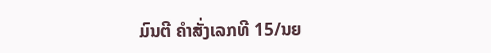ມົນຕີ ຄຳສັ່ງເລກທີ 15/ນຍ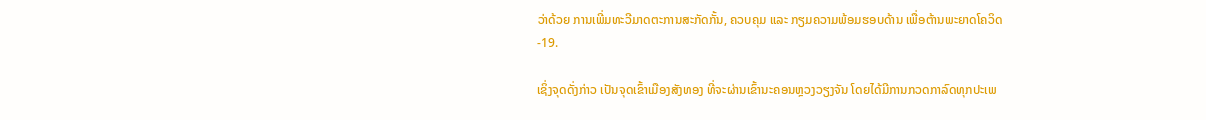ວ່າດ້ວຍ ການເພີ່ມທະວີມາດຕະການສະກັດກັ້ນ, ຄວບຄຸມ ແລະ ກຽມຄວາມພ້ອມຮອບດ້ານ ເພື່ອຕ້ານພະຍາດໂຄວິດ-19.

ເຊິ່ງຈຸດດັ່ງກ່າວ ເປັນຈຸດເຂົ້າເມືອງສັງທອງ ທີ່ຈະຜ່ານເຂົ້ານະຄອນຫຼວງວຽງຈັນ ໂດຍໄດ້ມີການກວດກາລົດທຸກປະເພ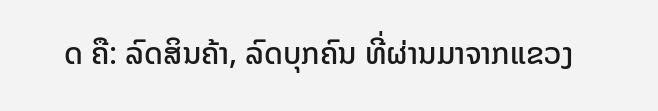ດ ຄື: ລົດສິນຄ້າ, ລົດບຸກຄົນ ທີ່ຜ່ານມາຈາກແຂວງ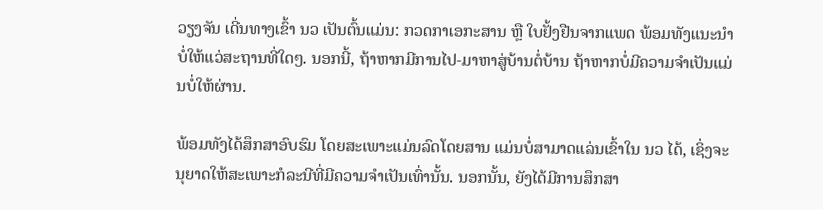ວຽງຈັນ ເດີ່ນທາງເຂົ້າ ນວ ເປັນຕົ້ນແມ່ນ: ກວດກາເອກະສານ ຫຼື ໃບຢັ້ງຢືນຈາກແພດ ພ້ອມທັງແນະນຳບໍ່ໃຫ້ແວ່ສະຖານທີ່ໃດໆ. ນອກນີ້, ຖ້າຫາກມີການໄປ-ມາຫາສູ່ບ້ານຕໍ່ບ້ານ ຖ້າຫາກບໍ່ມີຄວາມຈຳເປັນແມ່ນບໍ່ໃຫ້ຜ່ານ.

ພ້ອມທັງໄດ້ສຶກສາອົບຮົມ ໂດຍສະເພາະແມ່ນລົດໂດຍສານ ແມ່ນບໍ່ສາມາດແລ່ນເຂົ້າໃນ ນວ ໄດ້, ເຊິ່ງຈະນຸຍາດໃຫ້ສະເພາະກໍລະນີທີ່ມີຄວາມຈຳເປັນເທົ່ານັ້ນ. ນອກນັ້ນ, ຍັງໄດ້ມີການສຶກສາ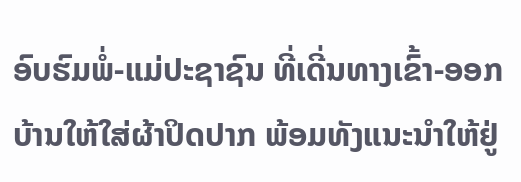ອົບຮົມພໍ່-ແມ່ປະຊາຊົນ ທີ່ເດີ່ນທາງເຂົ້າ-ອອກບ້ານໃຫ້ໃສ່ຜ້າປິດປາກ ພ້ອມທັງແນະນຳໃຫ້ຢູ່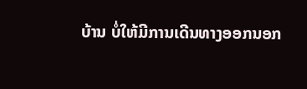ບ້ານ ບໍ່ໃຫ້ມີການເດີນທາງອອກນອກ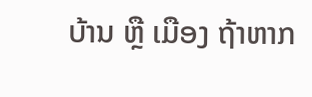ບ້ານ ຫຼື ເມືອງ ຖ້າຫາກ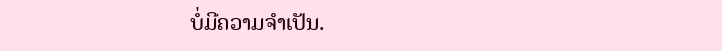ບໍ່ມີຄວາມຈຳເປັນ.